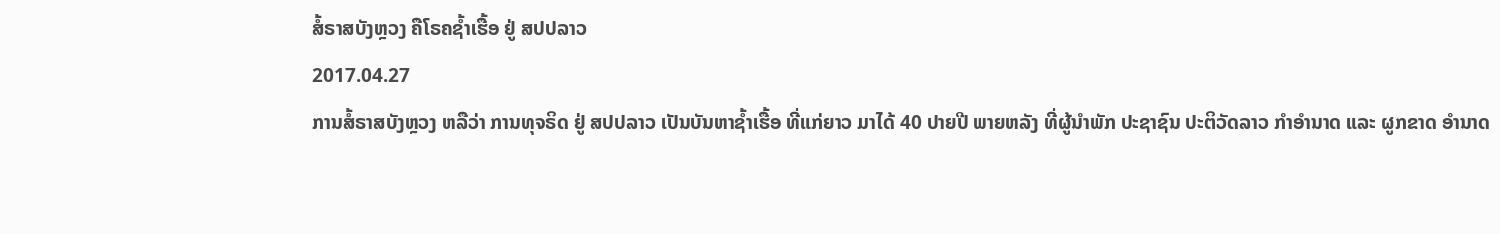ສໍ້ຣາສບັງຫຼວງ ຄືໂຣຄຊ້ຳເຮື້ອ ຢູ່ ສປປລາວ
2017.04.27
ການສໍ້ຣາສບັງຫຼວງ ຫລືວ່າ ການທຸຈຣິດ ຢູ່ ສປປລາວ ເປັນບັນຫາຊ້ຳເຮື້ອ ທີ່ແກ່ຍາວ ມາໄດ້ 40 ປາຍປີ ພາຍຫລັງ ທີ່ຜູ້ນໍາພັກ ປະຊາຊົນ ປະຕິວັດລາວ ກໍາອໍານາດ ແລະ ຜູກຂາດ ອໍານາດ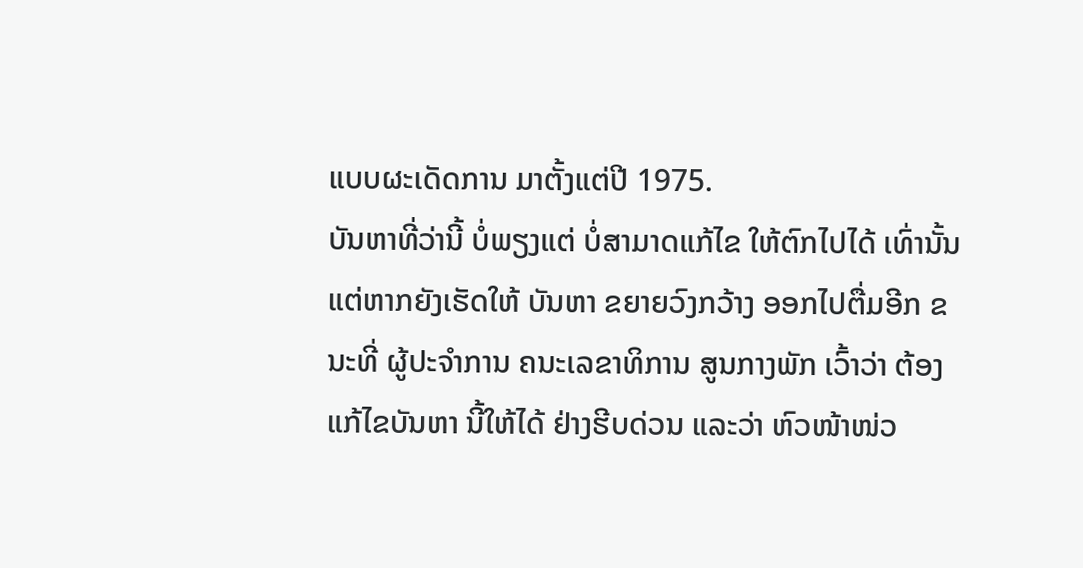ແບບຜະເດັດການ ມາຕັ້ງແຕ່ປີ 1975.
ບັນຫາທີ່ວ່ານີ້ ບໍ່ພຽງແຕ່ ບໍ່ສາມາດແກ້ໄຂ ໃຫ້ຕົກໄປໄດ້ ເທົ່ານັ້ນ ແຕ່ຫາກຍັງເຮັດໃຫ້ ບັນຫາ ຂຍາຍວົງກວ້າງ ອອກໄປຕື່ມອີກ ຂນະທີ່ ຜູ້ປະຈໍາການ ຄນະເລຂາທິການ ສູນກາງພັກ ເວົ້າວ່າ ຕ້ອງແກ້ໄຂບັນຫາ ນີ້ໃຫ້ໄດ້ ຢ່າງຮີບດ່ວນ ແລະວ່າ ຫົວໜ້າໜ່ວ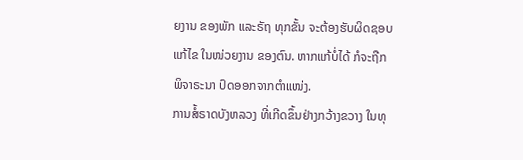ຍງານ ຂອງພັກ ແລະຣັຖ ທຸກຂັ້ນ ຈະຕ້ອງຮັບຜິດຊອບ ແກ້ໄຂ ໃນໜ່ວຍງານ ຂອງຕົນ. ຫາກແກ້ບໍ່ໄດ້ ກໍຈະຖືກ ພິຈາຣະນາ ປົດອອກຈາກຕໍາແໜ່ງ.
ການສໍ້ຣາດບັງຫລວງ ທີ່ເກີດຂຶ້ນຢ່າງກວ້າງຂວາງ ໃນທຸ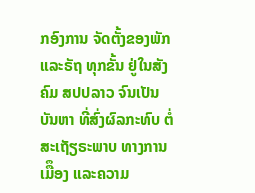ກອົງການ ຈັດຕັ້ງຂອງພັກແລະຣັຖ ທຸກຂັ້ນ ຢູ່ໃນສັງຄົມ ສປປລາວ ຈົນເປັນບັນຫາ ທີ່ສົ່ງຜົລກະທົບ ຕໍ່ສະເຖັຽຣະພາບ ທາງການເມືຶອງ ແລະຄວາມ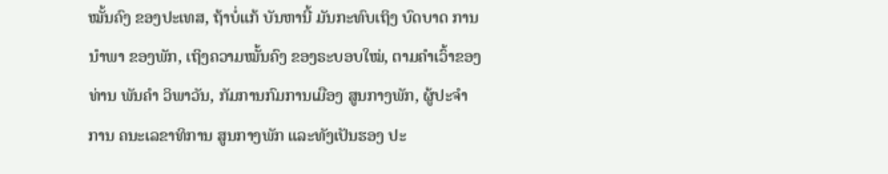ໝັ້ນຄົງ ຂອງປະເທສ, ຖ້າບໍ່ແກ້ ບັນຫານີ້ ມັນກະທົບເຖິງ ບົດບາດ ການນໍາພາ ຂອງພັກ, ເຖິງຄວາມໝັ້ນຄົງ ຂອງຣະບອບໃໝ່, ຕາມຄໍາເວົ້າຂອງ ທ່ານ ພັນຄໍາ ວິພາວັນ, ກັມການກົມການເມືອງ ສູນກາງພັກ, ຜູ້ປະຈໍາການ ຄນະເລຂາທິການ ສູນກາງພັກ ແລະທັງເປັນຮອງ ປະ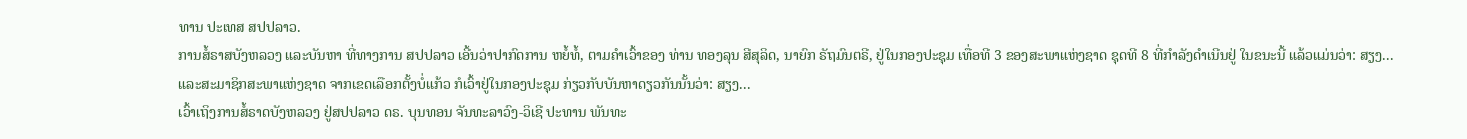ທານ ປະເທສ ສປປລາວ.
ການສໍ້ຣາສບັງຫລວງ ແລະບັນຫາ ທີ່ທາງການ ສປປລາວ ເອີ້ນວ່າປາກົດການ ຫຍໍ້ທໍ້, ຕາມຄໍາເວົ້າຂອງ ທ່ານ ທອງລຸນ ສີສຸລິດ, ນາຍົກ ຣັຖມົນຕຣີ, ຢູ່ໃນກອງປະຊຸມ ເທື່ອທີ 3 ຂອງສະພາແຫ່ງຊາດ ຊຸດທີ 8 ທີ່ກໍາລັງດໍາເນີນຢູ່ ໃນຂນະນີ້ ແລ້ວແມ່ນວ່າ: ສຽງ...
ແລະສະມາຊິກສະພາແຫ່ງຊາດ ຈາກເຂດເລືອກຕັ້ງບໍ່ແກ້ວ ກໍເວົ້າຢູ່ໃນກອງປະຊຸມ ກ່ຽວກັບບັນຫາດຽວກັນນັ້ນວ່າ: ສຽງ...
ເວົ້າເຖິງການສໍ້ຣາດບັງຫລວງ ຢູ່ສປປລາວ ດຣ. ບຸນທອນ ຈັນທະລາວົງ-ວິເຊີ ປະທານ ພັນທະ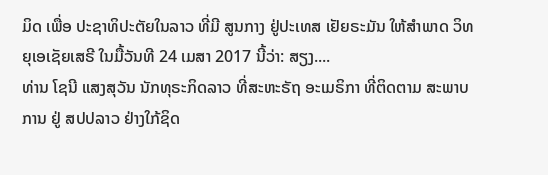ມິດ ເພື່ອ ປະຊາທິປະຕັຍໃນລາວ ທີ່ມີ ສູນກາງ ຢູ່ປະເທສ ເຢັຍຣະມັນ ໃຫ້ສໍາພາດ ວິທຍຸເອເຊັຍເສຣີ ໃນມື້ວັນທີ 24 ເມສາ 2017 ນີ້ວ່າ: ສຽງ....
ທ່ານ ໂຊນີ ແສງສຸວັນ ນັກທຸຣະກິດລາວ ທີ່ສະຫະຣັຖ ອະເມຣິກາ ທີ່ຕິດຕາມ ສະພາບການ ຢູ່ ສປປລາວ ຢ່າງໃກ້ຊິດ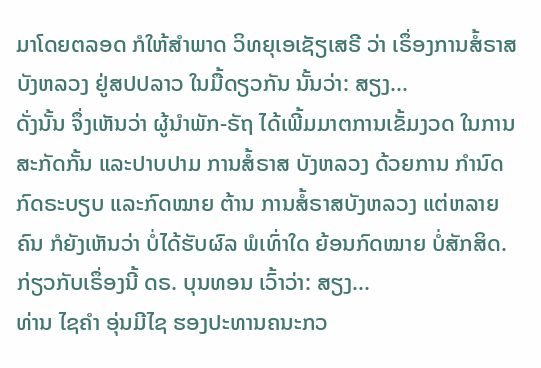ມາໂດຍຕລອດ ກໍໃຫ້ສໍາພາດ ວິທຍຸເອເຊັຽເສຣີ ວ່າ ເຣຶ່ອງການສໍ້ຣາສບັງຫລວງ ຢູ່ສປປລາວ ໃນມື້ດຽວກັນ ນັ້ນວ່າ: ສຽງ...
ດັ່ງນັ້ນ ຈຶ່ງເຫັນວ່າ ຜູ້ນໍາພັກ-ຣັຖ ໄດ້ເພີ້ມມາຕການເຂັ້ມງວດ ໃນການສະກັດກັ້ນ ແລະປາບປາມ ການສໍ້ຣາສ ບັງຫລວງ ດ້ວຍການ ກໍານົດ ກົດຣະບຽບ ແລະກົດໝາຍ ຕ້ານ ການສໍ້ຣາສບັງຫລວງ ແຕ່ຫລາຍຄົນ ກໍຍັງເຫັນວ່າ ບໍ່ໄດ້ຮັບຜົລ ພໍເທົ່າໃດ ຍ້ອນກົດໝາຍ ບໍ່ສັກສິດ. ກ່ຽວກັບເຣຶ່ອງນີ້ ດຣ. ບຸນທອນ ເວົ້າວ່າ: ສຽງ...
ທ່ານ ໄຊຄໍາ ອຸ່ນມີໄຊ ຮອງປະທານຄນະກວ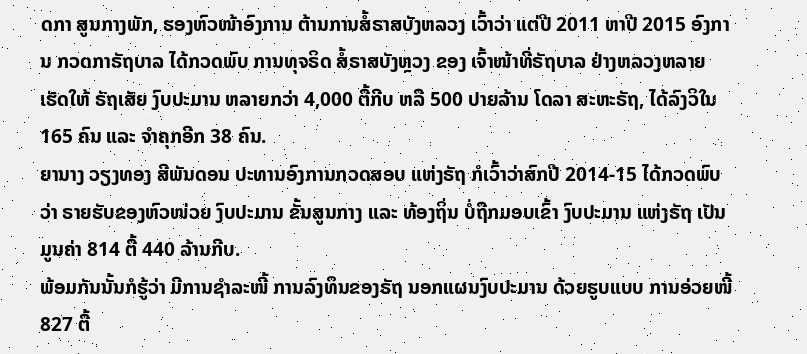ດກາ ສູນກາງພັກ, ຮອງຫົວໜ້າອົງການ ຕ້ານການສໍ້ຣາສບັງຫລວງ ເວົ້າວ່າ ແຕ່ປີ 2011 ຫາປີ 2015 ອົງການ ກວດກາຣັຖບາລ ໄດ້ກວດພົບ ການທຸຈຣິດ ສໍ້ຣາສບັງຫຼວງ ຂອງ ເຈົ້າໜ້າທີ່ຣັຖບາລ ຢ່າງຫລວງຫລາຍ ເຮັດໃຫ້ ຣັຖເສັຍ ງົບປະມານ ຫລາຍກວ່າ 4,000 ຕື້ກີບ ຫລື 500 ປາຍລ້ານ ໂດລາ ສະຫະຣັຖ, ໄດ້ລົງວິໃນ 165 ຄົນ ແລະ ຈໍາຄຸກອີກ 38 ຄົນ.
ຍານາງ ວຽງທອງ ສີພັນດອນ ປະທານອົງການກວດສອບ ແຫ່ງຣັຖ ກໍເວົ້າວ່າສົກປີ 2014-15 ໄດ້ກວດພົບວ່າ ຣາຍຮັບຂອງຫົວໜ່ວຍ ງົບປະມານ ຂັ້ນສູນກາງ ແລະ ທ້ອງຖິ່ນ ບໍ່ຖືກມອບເຂົ້າ ງົບປະມານ ແຫ່ງຣັຖ ເປັນມູນຄ່າ 814 ຕື້ 440 ລ້ານກີບ.
ພ້ອມກັນນັ້ນກໍຮູ້ວ່າ ມີການຊໍາລະໜີ້ ການລົງທຶນຂອງຣັຖ ນອກແຜນງົບປະມານ ດ້ວຍຮູບແບບ ການອ່ວຍໜີ້ 827 ຕື້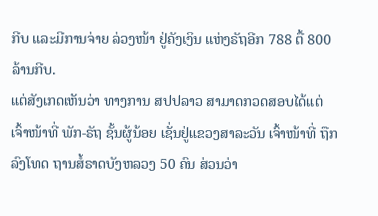ກີບ ແລະມີການຈ່າຍ ລ່ວງໜ້າ ຢູ່ຄັງເງິນ ແຫ່ງຣັຖອີກ 788 ຕື້ 800 ລ້ານກີບ.
ແຕ່ສັງເກດເຫັນວ່າ ທາງການ ສປປລາວ ສາມາດກວດສອບໄດ້ແຕ່ ເຈົ້າໜ້າທີ່ ພັກ-ຣັຖ ຊັ້ນຜູ້ນ້ອຍ ເຊັ່ນຢູ່ແຂວງສາລະວັນ ເຈົ້າໜ້າທີ່ ຖືກລົງໂທດ ຖານສໍ້ຣາດບັງຫລວງ 50 ຄົນ ສ່ວນວ່າ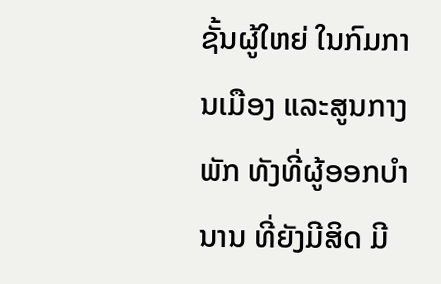ຊັ້ນຜູ້ໃຫຍ່ ໃນກົມການເມືອງ ແລະສູນກາງພັກ ທັງທີ່ຜູ້ອອກບໍານານ ທີ່ຍັງມີສິດ ມີ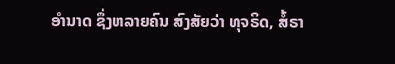ອໍານາດ ຊຶ່ງຫລາຍຄົນ ສົງສັຍວ່າ ທຸຈຣິດ, ສໍ້ຣາ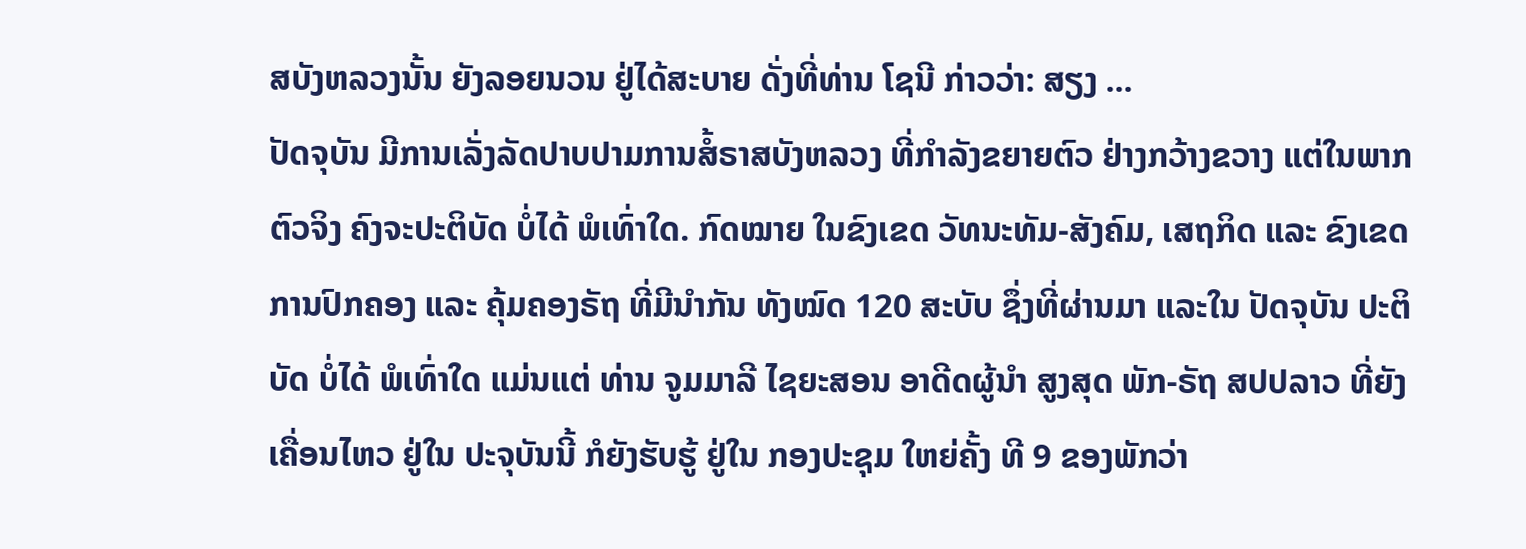ສບັງຫລວງນັ້ນ ຍັງລອຍນວນ ຢູ່ໄດ້ສະບາຍ ດັ່ງທີ່ທ່ານ ໂຊນີ ກ່າວວ່າ: ສຽງ ...
ປັດຈຸບັນ ມີການເລັ່ງລັດປາບປາມການສໍ້ຣາສບັງຫລວງ ທີ່ກໍາລັງຂຍາຍຕົວ ຢ່າງກວ້າງຂວາງ ແຕ່ໃນພາກຕົວຈິງ ຄົງຈະປະຕິບັດ ບໍ່ໄດ້ ພໍເທົ່າໃດ. ກົດໝາຍ ໃນຂົງເຂດ ວັທນະທັມ-ສັງຄົມ, ເສຖກິດ ແລະ ຂົງເຂດ ການປົກຄອງ ແລະ ຄຸ້ມຄອງຣັຖ ທີ່ມີນໍາກັນ ທັງໝົດ 120 ສະບັບ ຊຶ່ງທີ່ຜ່ານມາ ແລະໃນ ປັດຈຸບັນ ປະຕິບັດ ບໍ່ໄດ້ ພໍເທົ່າໃດ ແມ່ນແຕ່ ທ່ານ ຈູມມາລີ ໄຊຍະສອນ ອາດີດຜູ້ນໍາ ສູງສຸດ ພັກ-ຣັຖ ສປປລາວ ທີ່ຍັງເຄື່ອນໄຫວ ຢູ່ໃນ ປະຈຸບັນນີ້ ກໍຍັງຮັບຮູ້ ຢູ່ໃນ ກອງປະຊຸມ ໃຫຍ່ຄັ້ງ ທີ 9 ຂອງພັກວ່າ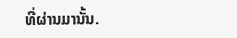ທີ່ຜ່ານມານັ້ນ.